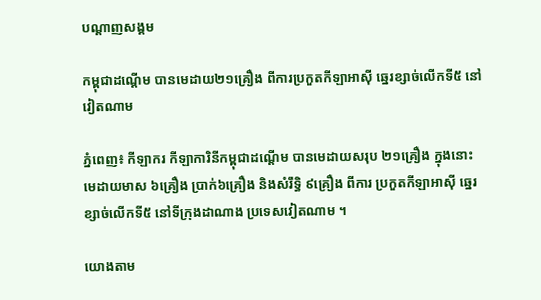បណ្តាញសង្គម

កម្ពុជាដណ្ដើម បានមេដាយ២១គ្រឿង ពីការប្រកួតកីឡាអាស៊ី ឆ្នេរខ្សាច់លើកទី៥ នៅវៀតណាម

ភ្នំពេញ៖ កីឡាករ កីឡាការិនីកម្ពុជាដណ្ដើម បានមេដាយសរុប ២១គ្រឿង ក្នុងនោះ មេដាយមាស ៦គ្រឿង ប្រាក់៦គ្រឿង និងសំរឹទ្ធិ ៩គ្រឿង ពីការ ប្រកួតកីឡាអាស៊ី ឆ្នេរខ្សាច់លើកទី៥ នៅទីក្រុងដាណាង ប្រទេសវៀតណាម ។

យោងតាម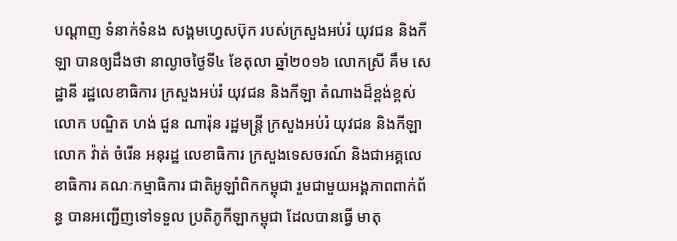បណ្ដាញ ទំនាក់ទំនង សង្គមហ្វេសប៊ុក របស់ក្រសួងអប់រំ យុវជន និងកីឡា បានឲ្យដឹងថា នាល្ងាចថ្ងៃទី៤ ខែតុលា ឆ្នាំ២០១៦ លោកស្រី គឹម សេដ្ឋានី រដ្ឋលេខាធិការ ក្រសួងអប់រំ យុវជន និងកីឡា តំណាងដ៏ខ្ពង់ខ្ពស់ លោក បណ្ឌិត ហង់ ជួន ណារ៉ុន រដ្ឋមន្រ្តី ក្រសួងអប់រំ យុវជន និងកីឡា លោក វ៉ាត់ ចំរើន អនុរដ្ឋ លេខាធិការ ក្រសួងទេសចរណ៍ និងជាអគ្គលេខាធិការ គណៈកម្មាធិការ ជាតិអូឡាំពិកកម្ពុជា រួមជាមួយអង្គភាពពាក់ព័ន្ធ បានអញ្ជើញទៅទទួល ប្រតិភូកីឡាកម្ពុជា ដែលបានធ្វើ មាតុ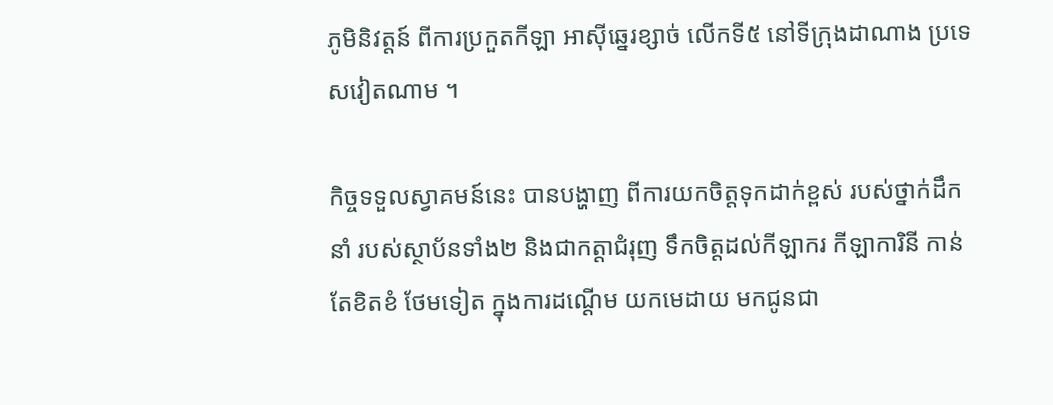ភូមិនិវត្តន៍ ពីការប្រកួតកីឡា អាស៊ីឆ្នេរខ្សាច់ លើកទី៥ នៅទីក្រុងដាណាង ប្រទេសវៀតណាម ។

កិច្ចទទួលស្វាគមន៍នេះ បានបង្ហាញ ពីការយកចិត្តទុកដាក់ខ្ពស់ របស់ថ្នាក់ដឹកនាំ របស់ស្ថាប័នទាំង២ និងជាកត្តាជំរុញ ទឹកចិត្តដល់កីឡាករ កីឡាការិនី កាន់តែខិតខំ ថែមទៀត ក្នុងការដណ្ដើម យកមេដាយ មកជូនជា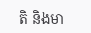តិ និងមា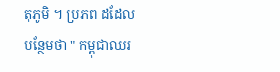តុភូមិ ។ ប្រភព ដដែលបន្ថែមថា " កម្ពុជាឈរ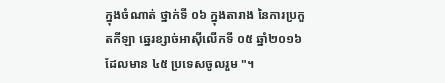ក្នុងចំណាត់ ថ្នាក់ទី ០៦ ក្នុងតារាង នៃការប្រកួតកីឡា ឆ្នេរខ្សាច់អាស៊ីលើកទី ០៥ ឆ្នាំ២០១៦ ដែលមាន ៤៥ ប្រទេសចូលរួម "។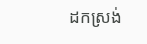ដកស្រង់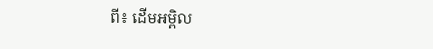ពី៖ ដើមអម្ពិល